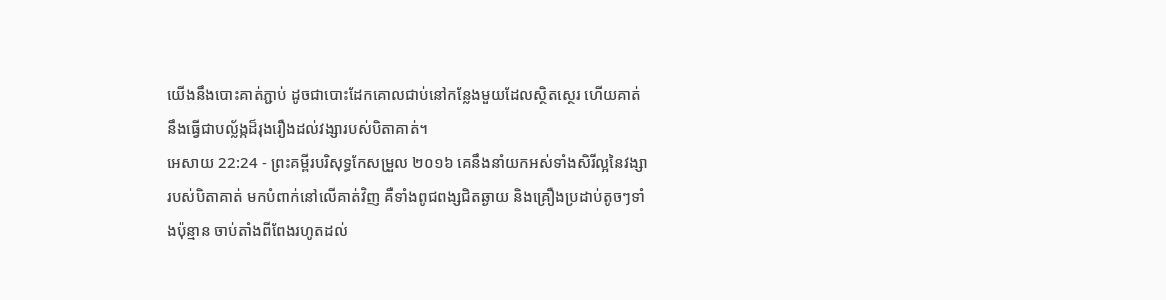យើងនឹងបោះគាត់ភ្ជាប់ ដូចជាបោះដែកគោលជាប់នៅកន្លែងមួយដែលស្ថិតស្ថេរ ហើយគាត់នឹងធ្វើជាបល្ល័ង្កដ៏រុងរឿងដល់វង្សារបស់បិតាគាត់។
អេសាយ 22:24 - ព្រះគម្ពីរបរិសុទ្ធកែសម្រួល ២០១៦ គេនឹងនាំយកអស់ទាំងសិរីល្អនៃវង្សារបស់បិតាគាត់ មកបំពាក់នៅលើគាត់វិញ គឺទាំងពូជពង្សជិតឆ្ងាយ និងគ្រឿងប្រដាប់តូចៗទាំងប៉ុន្មាន ចាប់តាំងពីពែងរហូតដល់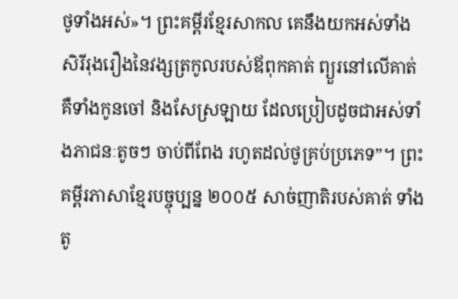ថូទាំងអស់»។ ព្រះគម្ពីរខ្មែរសាកល គេនឹងយកអស់ទាំងសិរីរុងរឿងនៃវង្សត្រកូលរបស់ឪពុកគាត់ ព្យួរនៅលើគាត់ គឺទាំងកូនចៅ និងសែស្រឡាយ ដែលប្រៀបដូចជាអស់ទាំងភាជនៈតូចៗ ចាប់ពីពែង រហូតដល់ថូគ្រប់ប្រភេទ”។ ព្រះគម្ពីរភាសាខ្មែរបច្ចុប្បន្ន ២០០៥ សាច់ញាតិរបស់គាត់ ទាំងតូ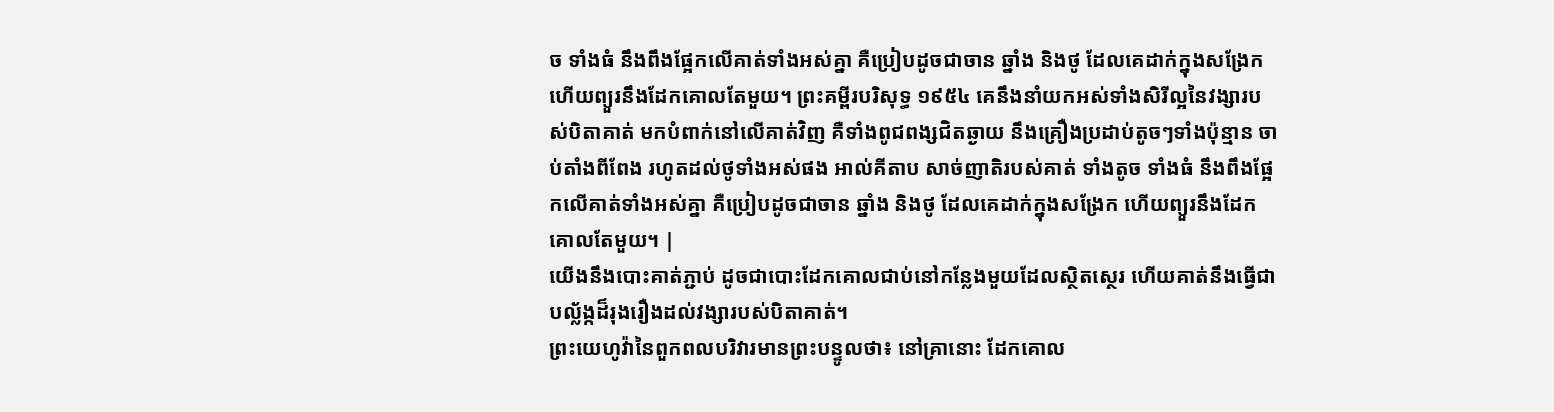ច ទាំងធំ នឹងពឹងផ្អែកលើគាត់ទាំងអស់គ្នា គឺប្រៀបដូចជាចាន ឆ្នាំង និងថូ ដែលគេដាក់ក្នុងសង្រែក ហើយព្យួរនឹងដែកគោលតែមួយ។ ព្រះគម្ពីរបរិសុទ្ធ ១៩៥៤ គេនឹងនាំយកអស់ទាំងសិរីល្អនៃវង្សារបស់បិតាគាត់ មកបំពាក់នៅលើគាត់វិញ គឺទាំងពូជពង្សជិតឆ្ងាយ នឹងគ្រឿងប្រដាប់តូចៗទាំងប៉ុន្មាន ចាប់តាំងពីពែង រហូតដល់ថូទាំងអស់ផង អាល់គីតាប សាច់ញាតិរបស់គាត់ ទាំងតូច ទាំងធំ នឹងពឹងផ្អែកលើគាត់ទាំងអស់គ្នា គឺប្រៀបដូចជាចាន ឆ្នាំង និងថូ ដែលគេដាក់ក្នុងសង្រែក ហើយព្យួរនឹងដែកគោលតែមួយ។ |
យើងនឹងបោះគាត់ភ្ជាប់ ដូចជាបោះដែកគោលជាប់នៅកន្លែងមួយដែលស្ថិតស្ថេរ ហើយគាត់នឹងធ្វើជាបល្ល័ង្កដ៏រុងរឿងដល់វង្សារបស់បិតាគាត់។
ព្រះយេហូវ៉ានៃពួកពលបរិវារមានព្រះបន្ទូលថា៖ នៅគ្រានោះ ដែកគោល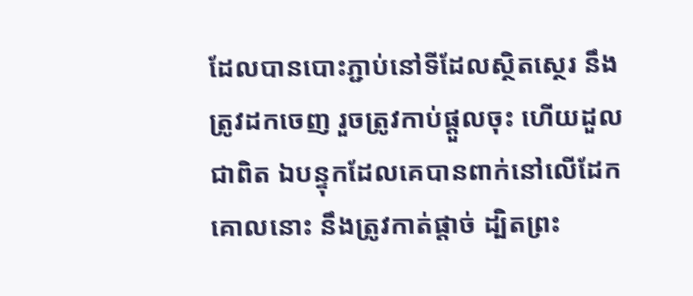ដែលបានបោះភ្ជាប់នៅទីដែលស្ថិតស្ថេរ នឹងត្រូវដកចេញ រួចត្រូវកាប់ផ្តួលចុះ ហើយដួលជាពិត ឯបន្ទុកដែលគេបានពាក់នៅលើដែកគោលនោះ នឹងត្រូវកាត់ផ្តាច់ ដ្បិតព្រះ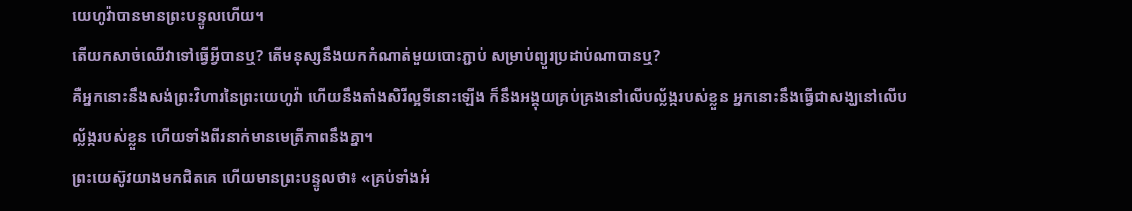យេហូវ៉ាបានមានព្រះបន្ទូលហើយ។
តើយកសាច់ឈើវាទៅធ្វើអ្វីបានឬ? តើមនុស្សនឹងយកកំណាត់មួយបោះភ្ជាប់ សម្រាប់ព្យួរប្រដាប់ណាបានឬ?
គឺអ្នកនោះនឹងសង់ព្រះវិហារនៃព្រះយេហូវ៉ា ហើយនឹងតាំងសិរីល្អទីនោះឡើង ក៏នឹងអង្គុយគ្រប់គ្រងនៅលើបល្ល័ង្ករបស់ខ្លួន អ្នកនោះនឹងធ្វើជាសង្ឃនៅលើបល្ល័ង្ករបស់ខ្លួន ហើយទាំងពីរនាក់មានមេត្រីភាពនឹងគ្នា។
ព្រះយេស៊ូវយាងមកជិតគេ ហើយមានព្រះបន្ទូលថា៖ «គ្រប់ទាំងអំ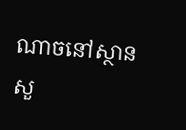ណាចនៅស្ថានសួ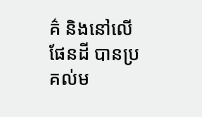គ៌ និងនៅលើផែនដី បានប្រគល់ម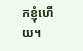កខ្ញុំហើយ។